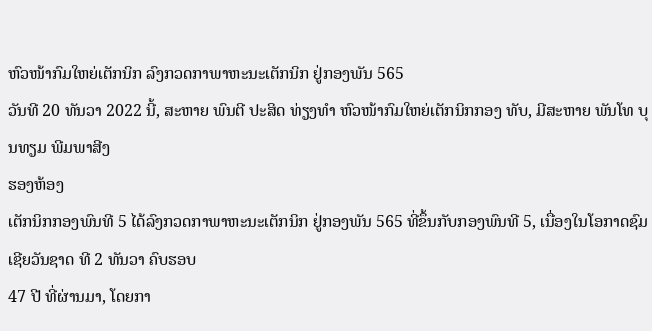ຫົວໜ້າກົມໃຫຍ່ເຕັກນິກ ລົງກວດກາພາຫະນະເຕັກນິກ ຢູ່ກອງພັນ 565
ວັນທີ 20 ທັນວາ 2022 ນີ້, ສະຫາຍ ພົນຕີ ປະສິດ ທ່ຽງທຳ ຫົວໜ້າກົມໃຫຍ່ເຕັກນິກກອງ ທັບ, ມີສະຫາຍ ພັນໂທ ບຸນທຽມ ພີມພາສີງ
ຮອງຫ້ອງ
ເຕັກນິກກອງພົນທີ 5 ໄດ້ລົງກວດກາພາຫະນະເຕັກນິກ ຢູ່ກອງພັນ 565 ທີ່ຂຶ້ນກັບກອງພົນທີ 5, ເນື່ອງໃນໂອກາດຊົມເຊີຍວັນຊາດ ທີ 2 ທັນວາ ຄົບຮອບ
47 ປີ ທີ່ຜ່ານມາ, ໂດຍກາ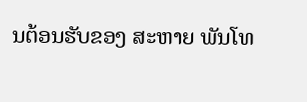ນຕ້ອນຮັບຂອງ ສະຫາຍ ພັນໂທ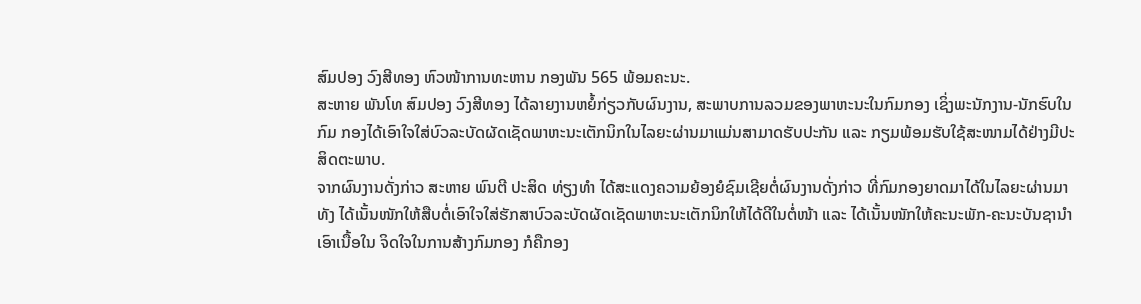ສົມປອງ ວົງສີທອງ ຫົວໜ້າການທະຫານ ກອງພັນ 565 ພ້ອມຄະນະ.
ສະຫາຍ ພັນໂທ ສົມປອງ ວົງສີທອງ ໄດ້ລາຍງານຫຍໍ້ກ່ຽວກັບຜົນງານ, ສະພາບການລວມຂອງພາຫະນະໃນກົມກອງ ເຊິ່ງພະນັກງານ-ນັກຮົບໃນກົມ ກອງໄດ້ເອົາໃຈໃສ່ບົວລະບັດຜັດເຊັດພາຫະນະເຕັກນິກໃນໄລຍະຜ່ານມາແມ່ນສາມາດຮັບປະກັນ ແລະ ກຽມພ້ອມຮັບໃຊ້ສະໜາມໄດ້ຢ່າງມີປະສິດຕະພາບ.
ຈາກຜົນງານດັ່ງກ່າວ ສະຫາຍ ພົນຕີ ປະສິດ ທ່ຽງທຳ ໄດ້ສະແດງຄວາມຍ້ອງຍໍຊົມເຊີຍຕໍ່ຜົນງານດັ່ງກ່າວ ທີ່ກົມກອງຍາດມາໄດ້ໃນໄລຍະຜ່ານມາ ທັງ ໄດ້ເນັ້ນໜັກໃຫ້ສືບຕໍ່ເອົາໃຈໃສ່ຮັກສາບົວລະບັດຜັດເຊັດພາຫະນະເຕັກນິກໃຫ້ໄດ້ດີໃນຕໍ່ໜ້າ ແລະ ໄດ້ເນັ້ນໜັກໃຫ້ຄະນະພັກ-ຄະນະບັນຊານຳເອົາເນື້ອໃນ ຈິດໃຈໃນການສ້າງກົມກອງ ກໍຄືກອງ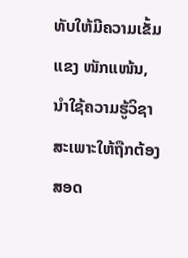ທັບໃຫ້ມີຄວາມເຂັ້ມແຂງ ໜັກແໜ້ນ, ນຳໃຊ້ຄວາມຮູ້ວິຊາສະເພາະໃຫ້ຖືກຕ້ອງສອດ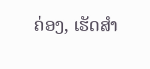ຄ່ອງ, ເຮັດສຳ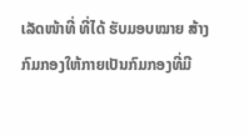ເລັດໜ້າທີ່ ທີ່ໄດ້ ຮັບມອບໝາຍ ສ້າງກົມກອງໃຫ້ກາຍເປັນກົມກອງທີ່ມີ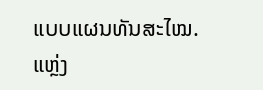ແບບແຜນທັນສະໄໝ.
ແຫຼ່ງ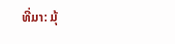ທີ່ມາ: ມຸ້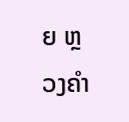ຍ ຫຼວງຄຳ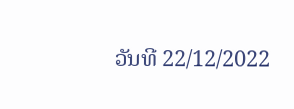ວັນທີ 22/12/2022